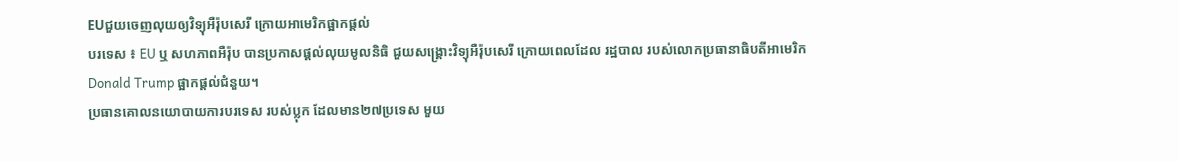EUជួយចេញលុយឲ្យវិទ្យុអឺរ៉ុបសេរី ក្រោយអាមេរិកផ្អាកផ្តល់
បរទេស ៖ EU ឬ សហភាពអឺរ៉ុប បានប្រកាសផ្តល់លុយមូលនិធិ ជួយសង្គ្រោះវិទ្យុអឺរ៉ុបសេរី ក្រោយពេលដែល រដ្ឋបាល របស់លោកប្រធានាធិបតីអាមេរិក Donald Trump ផ្អាកផ្តល់ជំនួយ។
ប្រធានគោលនយោបាយការបរទេស របស់ប្លុក ដែលមាន២៧ប្រទេស មួយ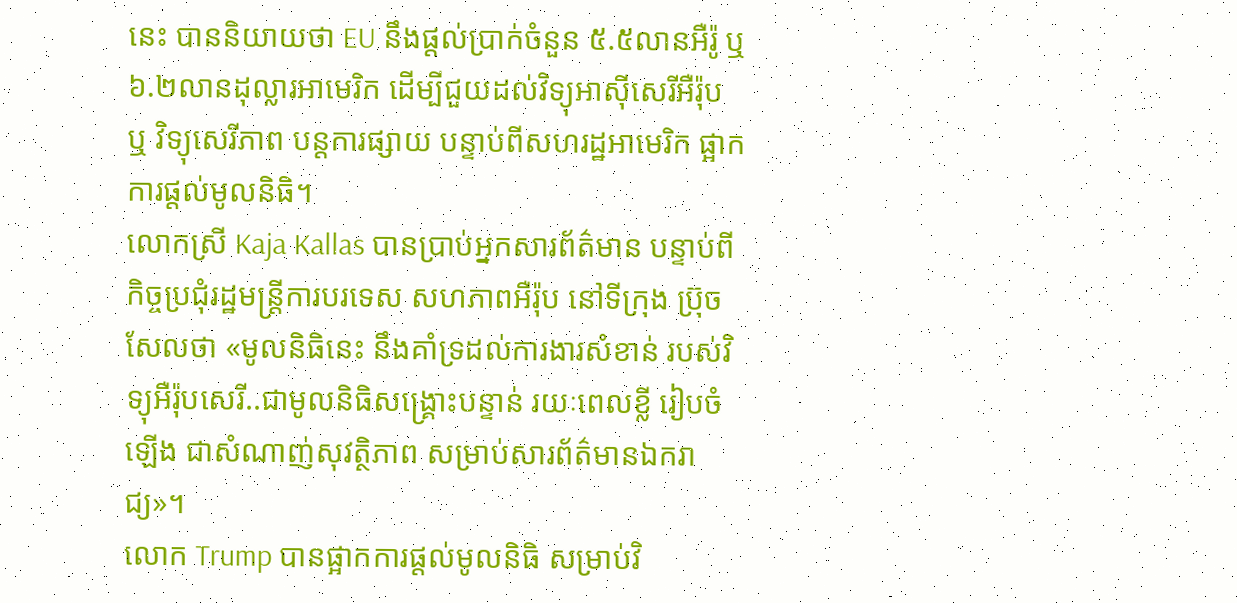នេះ បាននិយាយថា EU នឹងផ្តល់ប្រាក់ចំនួន ៥.៥លានអឺរ៉ូ ឬ ៦.២លានដុល្លារអាមេរិក ដើម្បីជួយដល់វិទ្យុអាស៊ីសេរីអឺរ៉ុប ឬ វិទ្យុសេរីភាព បន្តការផ្សាយ បន្ទាប់ពីសហរដ្ឋអាមេរិក ផ្អាកការផ្តល់មូលនិធិ។
លោកស្រី Kaja Kallas បានប្រាប់អ្នកសារព័ត៌មាន បន្ទាប់ពីកិច្ចប្រជុំរដ្ឋមន្ត្រីការបរទេស សហភាពអឺរ៉ុប នៅទីក្រុង ប្រ៊ុចសែលថា «មូលនិធិនេះ នឹងគាំទ្រដល់ការងារសំខាន់ របស់វិទ្យុអឺរ៉ុបសេរី..ជាមូលនិធិសង្គ្រោះបន្ទាន់ រយៈពេលខ្លី រៀបចំឡើង ជាសំណាញ់សុវត្ថិភាព សម្រាប់សារព័ត៌មានឯករាជ្យ»។
លោក Trump បានផ្អាកការផ្តល់មូលនិធិ សម្រាប់វិ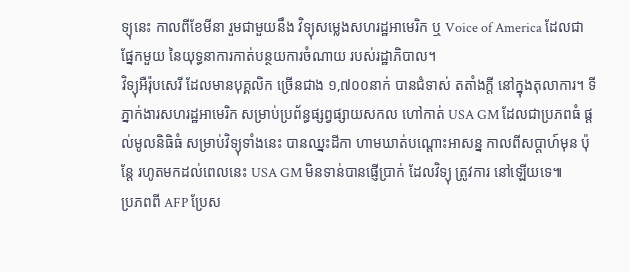ទ្យុនេះ កាលពីខែមីនា រួមជាមួយនឹង វិទ្យុសម្លេងសហរដ្ឋអាមេរិក ឬ Voice of America ដែលជាផ្នែកមួយ នៃយុទ្ធនាការកាត់បន្ថយការចំណាយ របស់រដ្ឋាភិបាល។
វិទ្យុអឺរ៉ុបសេរី ដែលមានបុគ្គលិក ច្រើនជាង ១,៧០០នាក់ បានជំទាស់ តតាំងក្តី នៅក្នុងតុលាការ។ ទីភ្នាក់ងារសហរដ្ឋអាមេរិក សម្រាប់ប្រព័ន្ធផ្សព្វផ្សាយសកល ហៅកាត់ USA GM ដែលជាប្រភពធំ ផ្តល់មូលនិធិធំ សម្រាប់វិទ្យុទាំងនេះ បានឈ្នះដីកា ហាមឃាត់បណ្តោះអាសន្ន កាលពីសប្តាហ៍មុន ប៉ុន្តែ រហូតមកដល់ពេលនេះ USA GM មិនទាន់បានផ្ញើប្រាក់ ដែលវិទ្យុ ត្រូវការ នៅឡើយទេ៕
ប្រភពពី AFP ប្រែស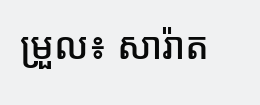ម្រួល៖ សារ៉ាត